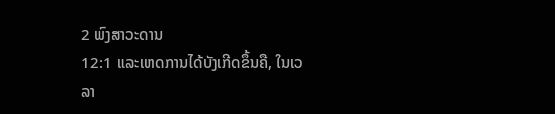2 ພົງສາວະດານ
12:1 ແລະເຫດການໄດ້ບັງເກີດຂຶ້ນຄື, ໃນເວລາ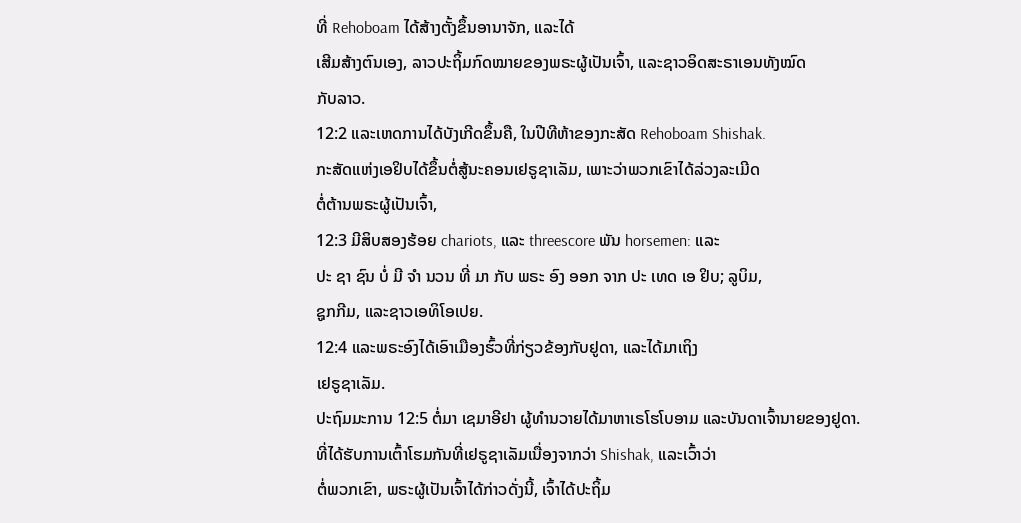ທີ່ Rehoboam ໄດ້ສ້າງຕັ້ງຂຶ້ນອານາຈັກ, ແລະໄດ້
ເສີມສ້າງຕົນເອງ, ລາວປະຖິ້ມກົດໝາຍຂອງພຣະຜູ້ເປັນເຈົ້າ, ແລະຊາວອິດສະຣາເອນທັງໝົດ
ກັບລາວ.
12:2 ແລະເຫດການໄດ້ບັງເກີດຂຶ້ນຄື, ໃນປີທີຫ້າຂອງກະສັດ Rehoboam Shishak.
ກະສັດແຫ່ງເອຢິບໄດ້ຂຶ້ນຕໍ່ສູ້ນະຄອນເຢຣູຊາເລັມ, ເພາະວ່າພວກເຂົາໄດ້ລ່ວງລະເມີດ
ຕໍ່ຕ້ານພຣະຜູ້ເປັນເຈົ້າ,
12:3 ມີສິບສອງຮ້ອຍ chariots, ແລະ threescore ພັນ horsemen: ແລະ
ປະ ຊາ ຊົນ ບໍ່ ມີ ຈໍາ ນວນ ທີ່ ມາ ກັບ ພຣະ ອົງ ອອກ ຈາກ ປະ ເທດ ເອ ຢິບ; ລູບິມ,
ຊູກກີມ, ແລະຊາວເອທິໂອເປຍ.
12:4 ແລະພຣະອົງໄດ້ເອົາເມືອງຮົ້ວທີ່ກ່ຽວຂ້ອງກັບຢູດາ, ແລະໄດ້ມາເຖິງ
ເຢຣູຊາເລັມ.
ປະຖົມມະການ 12:5 ຕໍ່ມາ ເຊມາອີຢາ ຜູ້ທຳນວາຍໄດ້ມາຫາເຣໂຮໂບອາມ ແລະບັນດາເຈົ້ານາຍຂອງຢູດາ.
ທີ່ໄດ້ຮັບການເຕົ້າໂຮມກັນທີ່ເຢຣູຊາເລັມເນື່ອງຈາກວ່າ Shishak, ແລະເວົ້າວ່າ
ຕໍ່ພວກເຂົາ, ພຣະຜູ້ເປັນເຈົ້າໄດ້ກ່າວດັ່ງນີ້, ເຈົ້າໄດ້ປະຖິ້ມ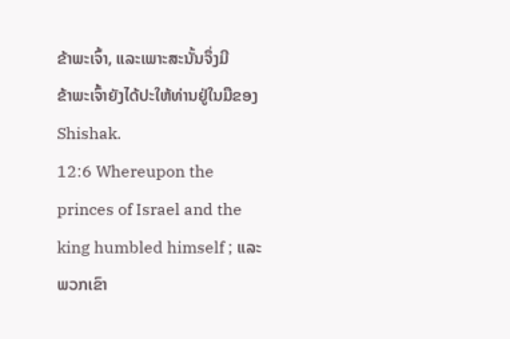ຂ້າພະເຈົ້າ, ແລະເພາະສະນັ້ນຈຶ່ງມີ
ຂ້າພະເຈົ້າຍັງໄດ້ປະໃຫ້ທ່ານຢູ່ໃນມືຂອງ Shishak.
12:6 Whereupon the princes of Israel and the king humbled himself ; ແລະ
ພວກເຂົາ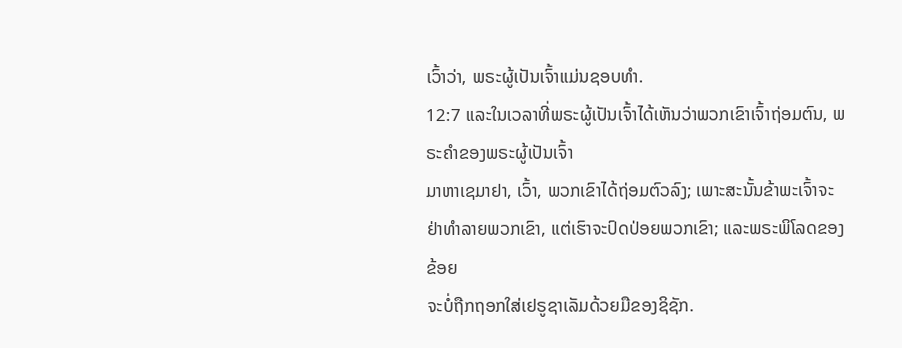ເວົ້າວ່າ, ພຣະຜູ້ເປັນເຈົ້າແມ່ນຊອບທໍາ.
12:7 ແລະໃນເວລາທີ່ພຣະຜູ້ເປັນເຈົ້າໄດ້ເຫັນວ່າພວກເຂົາເຈົ້າຖ່ອມຕົນ, ພຣະຄໍາຂອງພຣະຜູ້ເປັນເຈົ້າ
ມາຫາເຊມາຢາ, ເວົ້າ, ພວກເຂົາໄດ້ຖ່ອມຕົວລົງ; ເພາະສະນັ້ນຂ້າພະເຈົ້າຈະ
ຢ່າທຳລາຍພວກເຂົາ, ແຕ່ເຮົາຈະປົດປ່ອຍພວກເຂົາ; ແລະພຣະພິໂລດຂອງຂ້ອຍ
ຈະບໍ່ຖືກຖອກໃສ່ເຢຣູຊາເລັມດ້ວຍມືຂອງຊິຊັກ.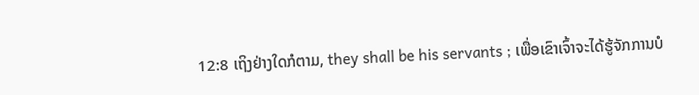12:8 ເຖິງຢ່າງໃດກໍຕາມ, they shall be his servants ; ເພື່ອເຂົາເຈົ້າຈະໄດ້ຮູ້ຈັກການບໍ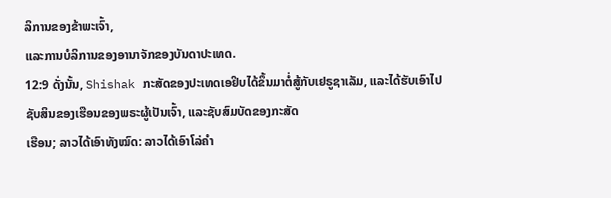ລິການຂອງຂ້າພະເຈົ້າ,
ແລະການບໍລິການຂອງອານາຈັກຂອງບັນດາປະເທດ.
12:9 ດັ່ງນັ້ນ, Shishak ກະສັດຂອງປະເທດເອຢິບໄດ້ຂຶ້ນມາຕໍ່ສູ້ກັບເຢຣູຊາເລັມ, ແລະໄດ້ຮັບເອົາໄປ
ຊັບສິນຂອງເຮືອນຂອງພຣະຜູ້ເປັນເຈົ້າ, ແລະຊັບສົມບັດຂອງກະສັດ
ເຮືອນ; ລາວໄດ້ເອົາທັງໝົດ: ລາວໄດ້ເອົາໂລ່ຄຳ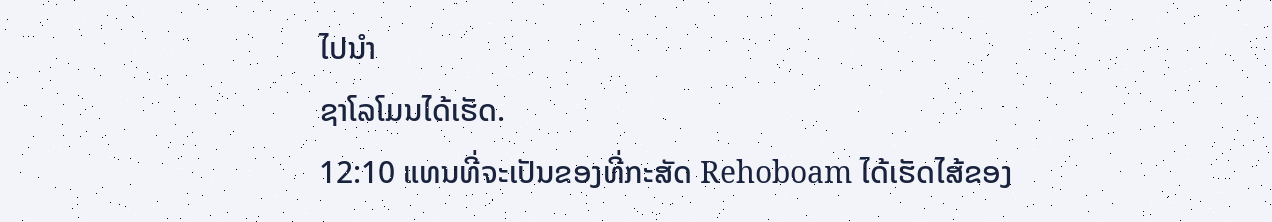ໄປນຳ
ຊາໂລໂມນໄດ້ເຮັດ.
12:10 ແທນທີ່ຈະເປັນຂອງທີ່ກະສັດ Rehoboam ໄດ້ເຮັດໄສ້ຂອງ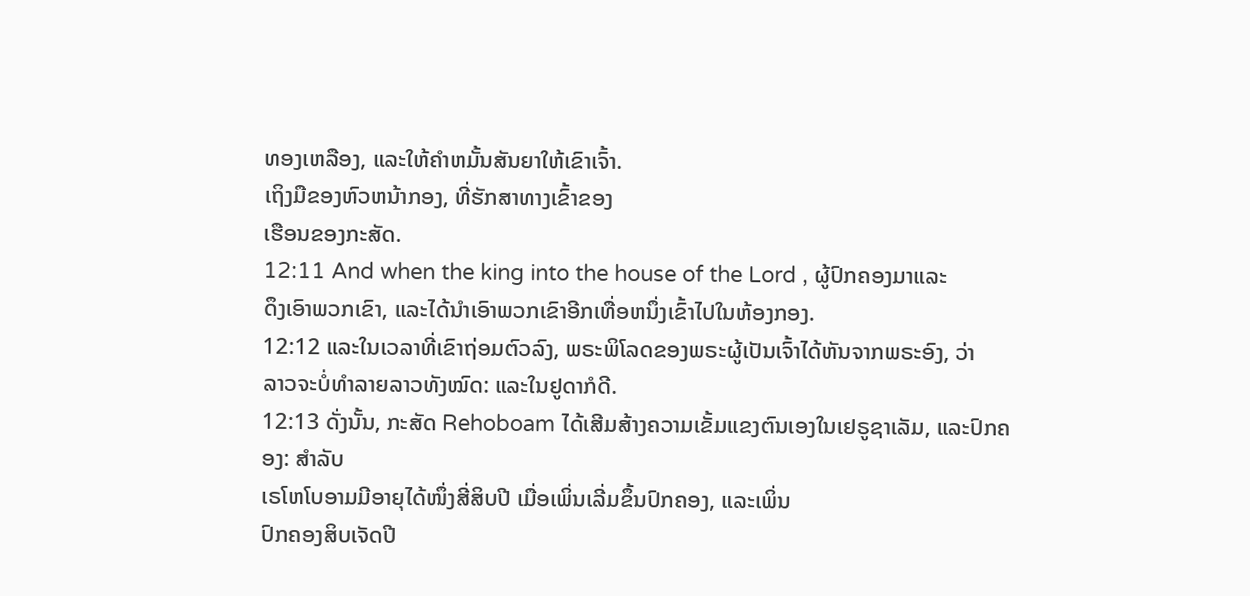ທອງເຫລືອງ, ແລະໃຫ້ຄໍາຫມັ້ນສັນຍາໃຫ້ເຂົາເຈົ້າ.
ເຖິງມືຂອງຫົວຫນ້າກອງ, ທີ່ຮັກສາທາງເຂົ້າຂອງ
ເຮືອນຂອງກະສັດ.
12:11 And when the king into the house of the Lord , ຜູ້ປົກຄອງມາແລະ
ດຶງເອົາພວກເຂົາ, ແລະໄດ້ນໍາເອົາພວກເຂົາອີກເທື່ອຫນຶ່ງເຂົ້າໄປໃນຫ້ອງກອງ.
12:12 ແລະໃນເວລາທີ່ເຂົາຖ່ອມຕົວລົງ, ພຣະພິໂລດຂອງພຣະຜູ້ເປັນເຈົ້າໄດ້ຫັນຈາກພຣະອົງ, ວ່າ
ລາວຈະບໍ່ທຳລາຍລາວທັງໝົດ: ແລະໃນຢູດາກໍດີ.
12:13 ດັ່ງນັ້ນ, ກະສັດ Rehoboam ໄດ້ເສີມສ້າງຄວາມເຂັ້ມແຂງຕົນເອງໃນເຢຣູຊາເລັມ, ແລະປົກຄອງ: ສໍາລັບ
ເຣໂຫໂບອາມມີອາຍຸໄດ້ໜຶ່ງສີ່ສິບປີ ເມື່ອເພິ່ນເລີ່ມຂຶ້ນປົກຄອງ, ແລະເພິ່ນ
ປົກຄອງສິບເຈັດປີ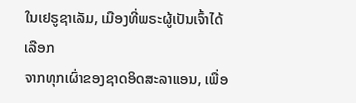ໃນເຢຣູຊາເລັມ, ເມືອງທີ່ພຣະຜູ້ເປັນເຈົ້າໄດ້ເລືອກ
ຈາກທຸກເຜົ່າຂອງຊາດອິດສະລາແອນ, ເພື່ອ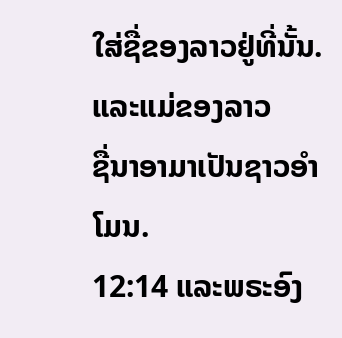ໃສ່ຊື່ຂອງລາວຢູ່ທີ່ນັ້ນ. ແລະແມ່ຂອງລາວ
ຊື່ນາອາມາເປັນຊາວອຳໂມນ.
12:14 ແລະພຣະອົງ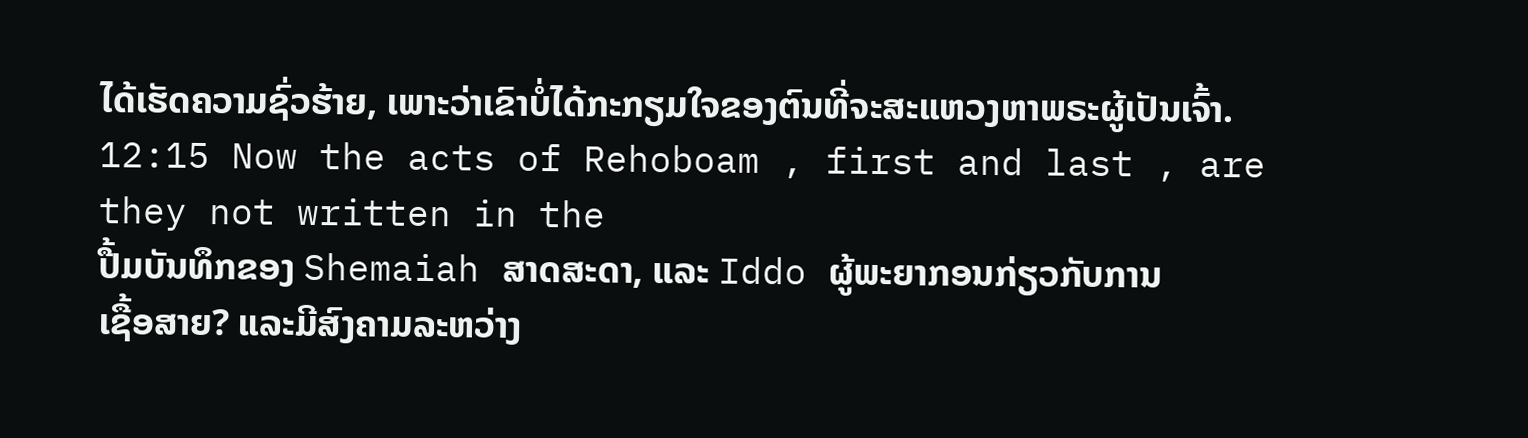ໄດ້ເຮັດຄວາມຊົ່ວຮ້າຍ, ເພາະວ່າເຂົາບໍ່ໄດ້ກະກຽມໃຈຂອງຕົນທີ່ຈະສະແຫວງຫາພຣະຜູ້ເປັນເຈົ້າ.
12:15 Now the acts of Rehoboam , first and last , are they not written in the
ປື້ມບັນທຶກຂອງ Shemaiah ສາດສະດາ, ແລະ Iddo ຜູ້ພະຍາກອນກ່ຽວກັບການ
ເຊື້ອສາຍ? ແລະມີສົງຄາມລະຫວ່າງ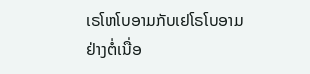ເຣໂຫໂບອາມກັບເຢໂຣໂບອາມ
ຢ່າງຕໍ່ເນື່ອ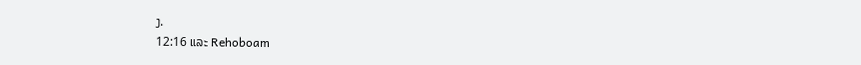ງ.
12:16 ແລະ Rehoboam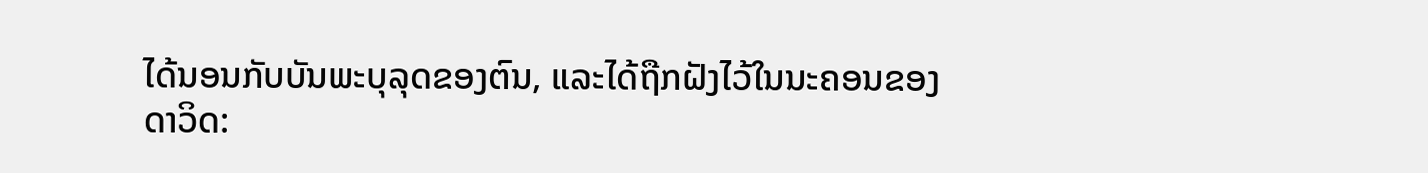ໄດ້ນອນກັບບັນພະບຸລຸດຂອງຕົນ, ແລະໄດ້ຖືກຝັງໄວ້ໃນນະຄອນຂອງ
ດາວິດ: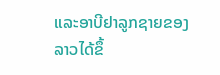ແລະອາບີຢາລູກຊາຍຂອງລາວໄດ້ຂຶ້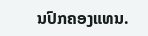ນປົກຄອງແທນ.